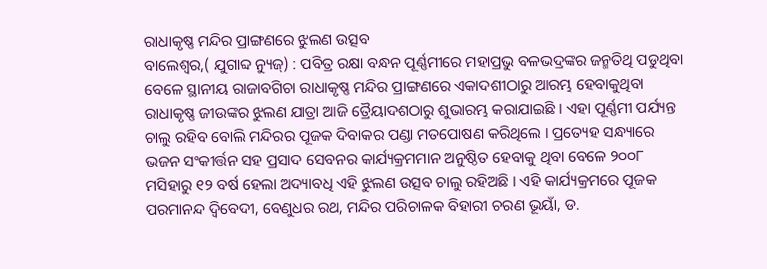ରାଧାକୃଷ୍ଣ ମନ୍ଦିର ପ୍ରାଙ୍ଗଣରେ ଝୁଲଣ ଉତ୍ସବ
ବାଲେଶ୍ୱର,( ଯୁଗାବ୍ଦ ନ୍ୟୁଜ୍) : ପବିତ୍ର ରକ୍ଷା ବନ୍ଧନ ପୂର୍ଣ୍ଣମୀରେ ମହାପ୍ରଭୁ ବଳଭଦ୍ରଙ୍କର ଜନ୍ମତିଥି ପଡୁଥିବା ବେଳେ ସ୍ଥାନୀୟ ରାଜାବଗିଚା ରାଧାକୃଷ୍ଣ ମନ୍ଦିର ପ୍ରାଙ୍ଗଣରେ ଏକାଦଶୀଠାରୁ ଆରମ୍ଭ ହେବାକୁଥିବା ରାଧାକୃଷ୍ଣ ଜୀଉଙ୍କର ଝୁଲଣ ଯାତ୍ରା ଆଜି ତ୍ରୈୟାଦଶଠାରୁ ଶୁଭାରମ୍ଭ କରାଯାଇଛି । ଏହା ପୂର୍ଣ୍ଣମୀ ପର୍ଯ୍ୟନ୍ତ ଚାଲୁ ରହିବ ବୋଲି ମନ୍ଦିରର ପୂଜକ ଦିବାକର ପଣ୍ଡା ମତପୋଷଣ କରିଥିଲେ । ପ୍ରତ୍ୟେହ ସନ୍ଧ୍ୟାରେ ଭଜନ ସଂକୀର୍ତ୍ତନ ସହ ପ୍ରସାଦ ସେବନର କାର୍ଯ୍ୟକ୍ରମମାନ ଅନୁଷ୍ଠିତ ହେବାକୁ ଥିବା ବେଳେ ୨୦୦୮ ମସିହାରୁ ୧୨ ବର୍ଷ ହେଲା ଅଦ୍ୟାବଧି ଏହି ଝୁଲଣ ଉତ୍ସବ ଚାଲୁ ରହିଅଛି । ଏହି କାର୍ଯ୍ୟକ୍ରମରେ ପୂଜକ ପରମାନନ୍ଦ ଦ୍ୱିବେଦୀ, ବେଣୁଧର ରଥ, ମନ୍ଦିର ପରିଚାଳକ ବିହାରୀ ଚରଣ ଭୂୟାଁ, ଡ.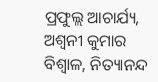ପ୍ରଫୁଲ୍ଲ ଆଚାର୍ଯ୍ୟ, ଅଶ୍ୱନୀ କୁମାର ବିଶ୍ୱାଳ, ନିତ୍ୟାନନ୍ଦ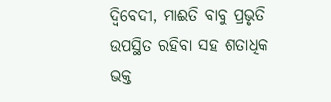ଦ୍ୱିବେଦୀ, ମାଈତି ବାବୁ ପ୍ରଭୃତି ଉପସ୍ଥିତ ରହିବା ସହ ଶତାଧିକ ଭକ୍ତ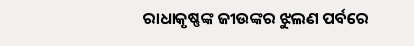ରାଧାକୃଷ୍ଣଙ୍କ ଜୀଉଙ୍କର ଝୁଲଣ ପର୍ବରେ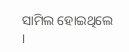ସାମିଲ ହୋଇଥିଲେ ।